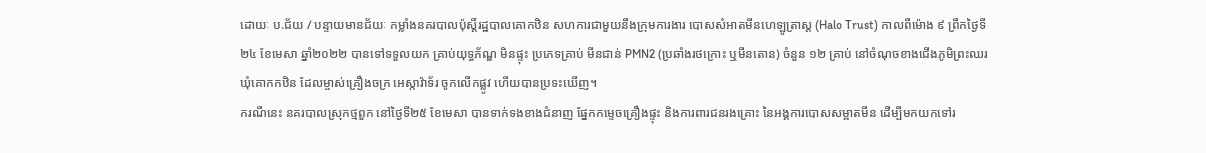ដោយៈ ប.ជ័យ / បន្ទាយមានជ័យៈ កម្លាំងនគរបាលប៉ុស្តិ៍រដ្ឋបាលគោកឋិន សហការជាមួយនឹងក្រុមការងារ បោសសំអាតមីនហេឡូត្រាស្ត (Halo Trust) កាលពីម៉ោង ៩ ព្រឹកថ្ងៃទី២៤ ខែមេសា ឆ្នាំ២០២២ បានទៅទទួលយក គ្រាប់យុទ្ធភ័ណ្ឌ មិនផ្ទុះ ប្រភេទគ្រាប់ មីនជាន់ PMN2 (ប្រឆាំងរថក្រោះ ឬមីនតោន) ចំនួន ១២ គ្រាប់ នៅចំណុចខាងជើងភូមិព្រះឈរ ឃុំគោកកឋិន ដែលម្ចាស់គ្រឿងចក្រ អេស្កាវ៉ាទ័រ ចូកលើកផ្លូវ ហើយបានប្រទះឃើញ។
ករណីនេះ នគរបាលស្រុកថ្មពួក នៅថ្ងៃទី២៥ ខែមេសា បានទាក់ទងខាងជំនាញ ផ្នែកកម្ទេចគ្រឿងផ្ទុះ និងការពារជនរងគ្រោះ នៃអង្គការបោសសម្អាតមីន ដើម្បីមកយកទៅរ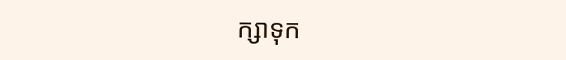ក្សាទុក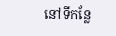នៅទីកន្លែ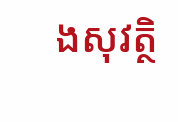ងសុវត្ថិ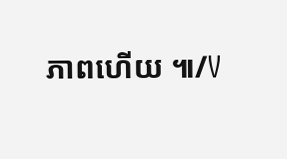ភាពហើយ ៕/V